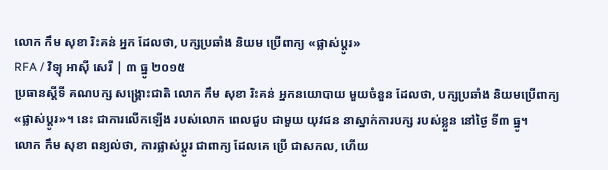លោក កឹម សុខា រិះគន់ អ្នក ដែលថា, បក្សប្រឆាំង និយម ប្រើពាក្យ «ផ្លាស់ប្ដូរ»
RFA / វិទ្យុ អាស៊ី សេរី | ៣ ធ្នូ ២០១៥
ប្រធានស្ដីទី គណបក្ស សង្គ្រោះជាតិ លោក កឹម សុខា រិះគន់ អ្នកនយោបាយ មួយចំនួន ដែលថា, បក្សប្រឆាំង និយមប្រើពាក្យ «ផ្លាស់ប្ដូរ»។ នេះ ជាការលើកឡើង របស់លោក ពេលជួប ជាមួយ យុវជន នាស្នាក់ការបក្ស របស់ខ្លួន នៅថ្ងៃ ទី៣ ធ្នូ។
លោក កឹម សុខា ពន្យល់ថា, ការផ្លាស់ប្ដូរ ជាពាក្យ ដែលគេ ប្រើ ជាសកល, ហើយ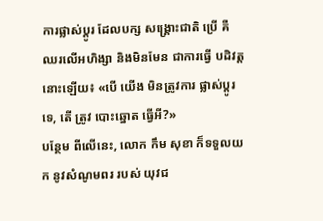ការផ្លាស់ប្ដូរ ដែលបក្ស សង្គ្រោះជាតិ ប្រើ គឺ ឈរលើអហិង្សា និងមិនមែន ជាការធ្វើ បដិវត្ត នោះឡើយ៖ «បើ យើង មិនត្រូវការ ផ្លាស់ប្ដូរទេ, តើ ត្រូវ បោះឆ្នោត ធ្វើអី?»
បន្ថែម ពីលើនេះ, លោក កឹម សុខា ក៏ទទួលយក នូវសំណូមពរ របស់ យុវជ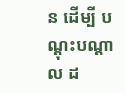ន ដើម្បី បណ្ដុះបណ្ដាល ដ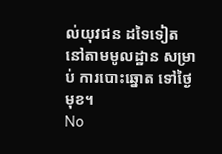ល់យុវជន ដទៃទៀត នៅតាមមូលដ្ឋាន សម្រាប់ ការបោះឆ្នោត ទៅថ្ងៃមុខ។
No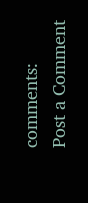comments:
Post a Comment